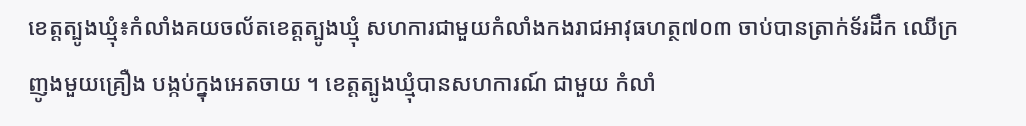ខេត្តត្បូងឃ្មុំ៖កំលាំងគយចល័តខេត្តត្បូងឃ្មុំ សហការជាមួយកំលាំងកងរាជអាវុធហត្ថ៧០៣ ចាប់បានត្រាក់ទ័រដឹក ឈើក្រញូងមួយគ្រឿង បង្កប់ក្នុងអេតចាយ ។ ខេត្តត្បូងឃ្មុំបានសហការណ៍ ជាមួយ កំលាំ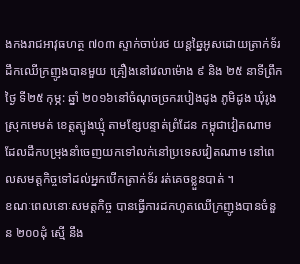ងកងរាជអាវុធហត្ថ ៧០៣ ស្ទាក់ចាប់រថ យន្តឆ្នៃអូសដោយត្រាក់ទ័រ ដឹកឈើក្រញូងបានមួយ គ្រឿងនៅវេលាម៉ោង ៩ និង ២៥ នាទីព្រឹក ថ្ងៃ ទី២៥ កុម្ភ: ឆ្នាំ ២០១៦នៅចំណុចច្រករបៀងដូង ភូមិដូង ឃុំរូង ស្រុកមេមត់ ខេត្តត្បូងឃ្មុំ តាមខ្សែបន្ទាត់ព្រំដែន កម្ពុជាវៀតណាម ដែលដឹកបម្រុងនាំចេញយកទៅលក់នៅប្រទេសវៀតណាម នៅពេលសមត្តកិច្ចទៅដល់អ្នកបើកត្រាក់ទ័រ រត់គេចខ្លួនបាត់ ។
ខណៈពេលនោៈសមត្តកិច្ច បានធ្វើការដកហូតឈើក្រញូងបានចំនួន ២០០ដុំ ស្មើ នឹង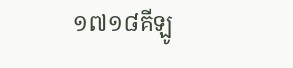១៧១៨គីឡូ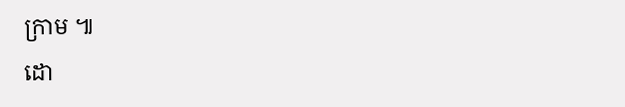ក្រាម ៕
ដោ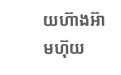យហ៊ាងអ៊ាមហ៊ុយ